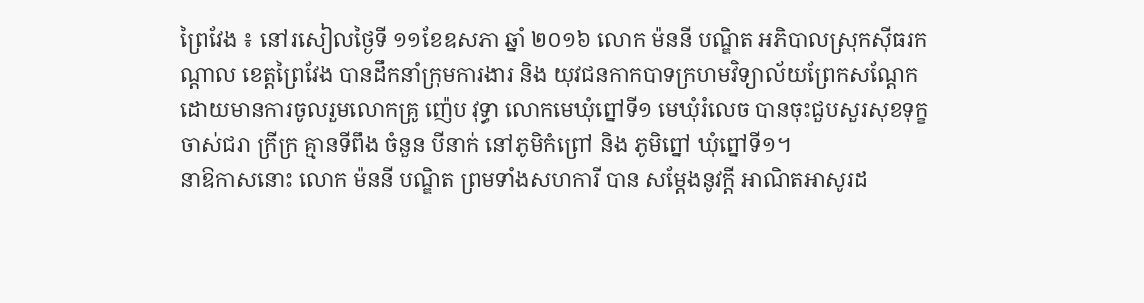ព្រៃវែង ៖ នៅរសៀលថ្ងៃទី ១១ខែឧសភា ឆ្នាំ ២០១៦ លោក ម៉ននី បណ្ឌិត អភិបាលស្រុកស៊ីធរកណ្ដាល ខេត្តព្រៃវែង បានដឹកនាំក្រុមការងារ និង យុវជនកាកបាទក្រហមវិទ្យាល័យព្រែកសណ្តែក ដោយមានការចូលរួមលោកគ្រូ ញ៉េប វុទ្ធា លោកមេឃុំព្នៅទី១ មេឃុំរំលេច បានចុះជួបសួរសុខទុក្ខ ចាស់ជរា ក្រីក្រ គ្មានទីពឹង ចំនួន បីនាក់ នៅភូមិកំព្រៅ និង ភូមិព្នៅ ឃុំព្នៅទី១។
នាឱកាសនោះ លោក ម៉ននី បណ្ឌិត ព្រមទាំងសហការី បាន សម្ដែងនូវក្ដី អាណិតអាសូរដ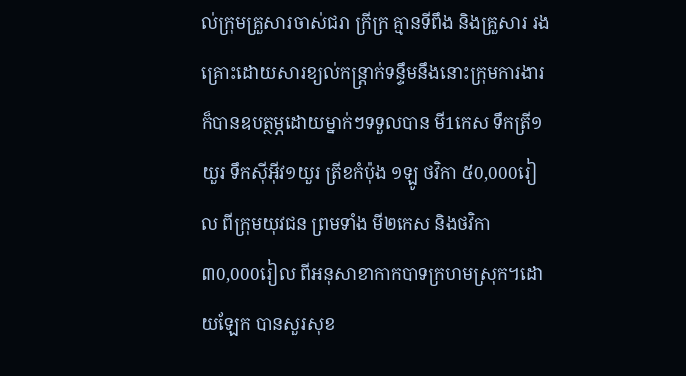ល់ក្រុមគ្រួសារចាស់ជរា ក្រីក្រ គ្មានទីពឹង និងគ្រួសារ រងគ្រោះដោយសារខ្យល់កន្ត្រាក់ទន្ទឹមនឹងនោះក្រុមការងារក៏បានឧបត្ថម្ភដោយម្នាក់ៗទទួលបាន មី1កេស ទឹកត្រី១យួរ ទឹកស៊ីអ៊ីវ១យួរ ត្រីខកំប៉ុង ១ឡូ ថវិកា ៥0,000រៀល ពីក្រុមយុវជន ព្រមទាំង មី២កេស និងថវិកា ៣0,000រៀល ពីអនុសាខាកាកបាទក្រហមស្រុក។ដោយឡែក បានសួរសុខ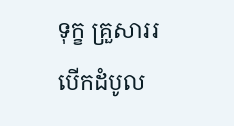ទុក្ខ គ្រួសាររបើកដំបូល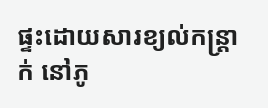ផ្ទះដោយសារខ្យល់កន្ត្រាក់ នៅភូ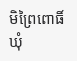មិព្រៃពោធិ៍ ឃុំ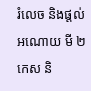រំលេច និងផ្តល់អណោយ មី ២កេស និ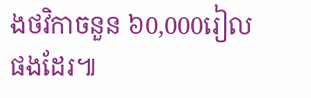ងថវិកាចនួន ៦0,000រៀលផងដែរ៕